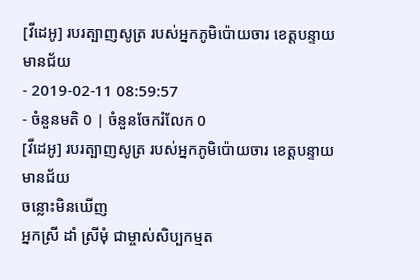[វីដេអូ] របរត្បាញសូត្រ របស់អ្នកភូមិប៉ោយចារ ខេត្តបន្ទាយមានជ័យ
- 2019-02-11 08:59:57
- ចំនួនមតិ 0 | ចំនួនចែករំលែក 0
[វីដេអូ] របរត្បាញសូត្រ របស់អ្នកភូមិប៉ោយចារ ខេត្តបន្ទាយមានជ័យ
ចន្លោះមិនឃើញ
អ្នកស្រី ដាំ ស្រីមុំ ជាម្ចាស់សិប្បកម្មត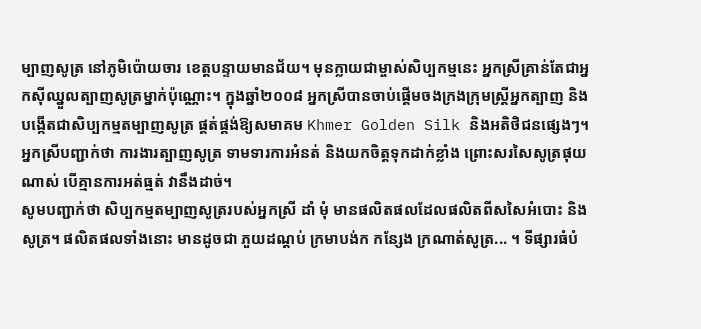ម្បាញសូត្រ នៅភូមិប៉ោយចារ ខេត្តបន្ទាយមានជ័យ។ មុនក្លាយជាម្ចាស់សិប្បកម្មនេះ អ្នកស្រីគ្រាន់តែជាអ្នកស៊ីឈ្នួលត្បាញសូត្រម្នាក់ប៉ុណ្ណោះ។ ក្នុងឆ្នាំ២០០៨ អ្នកស្រីបានចាប់ផ្តើមចងក្រងក្រុមស្ត្រីអ្នកត្បាញ និងបង្កើតជាសិប្បកម្មតម្បាញសូត្រ ផ្គត់ផ្គង់ឱ្យសមាគម Khmer Golden Silk និងអតិថិជនផ្សេងៗ។ អ្នកស្រីបញ្ជាក់ថា ការងារត្បាញសូត្រ ទាមទារការអំនត់ និងយកចិត្តទុកដាក់ខ្លាំង ព្រោះសរសៃសូត្រផុយណាស់ បើគ្មានការអត់ធ្មត់ វានឹងដាច់។
សូមបញ្ជាក់ថា សិប្បកម្មតម្បាញសូត្ររបស់អ្នកស្រី ដាំ មុំ មានផលិតផលដែលផលិតពីសសៃអំបោះ និងសូត្រ។ ផលិតផលទាំងនោះ មានដូចជា ភួយដណ្តប់ ក្រមាបង់ក កន្សែង ក្រណាត់សូត្រ... ។ ទីផ្សារធំបំ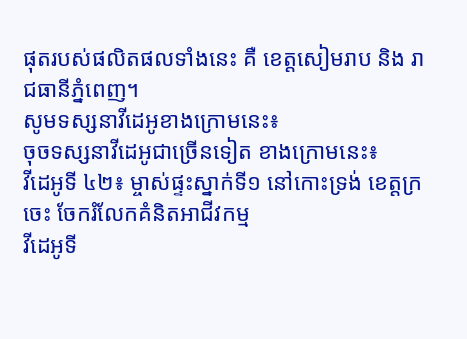ផុតរបស់ផលិតផលទាំងនេះ គឺ ខេត្តសៀមរាប និង រាជធានីភ្នំពេញ។
សូមទស្សនាវីដេអូខាងក្រោមនេះ៖
ចុចទស្សនាវីដេអូជាច្រើនទៀត ខាងក្រោមនេះ៖
វីដេអូទី ៤២៖ ម្ចាស់ផ្ទះស្នាក់ទី១ នៅកោះទ្រង់ ខេត្តក្រចេះ ចែករំលែកគំនិតអាជីវកម្ម
វីដេអូទី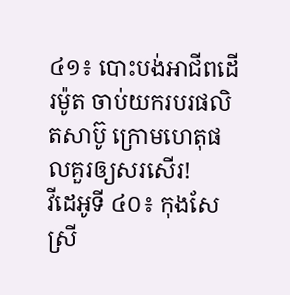៤១៖ បោះបង់អាជីពដើរម៉ូត ចាប់យករបរផលិតសាប៊ូ ក្រោមហេតុផលគួរឲ្យសរសើរ!
វីដេអូទី ៤០៖ កុងសែស្រី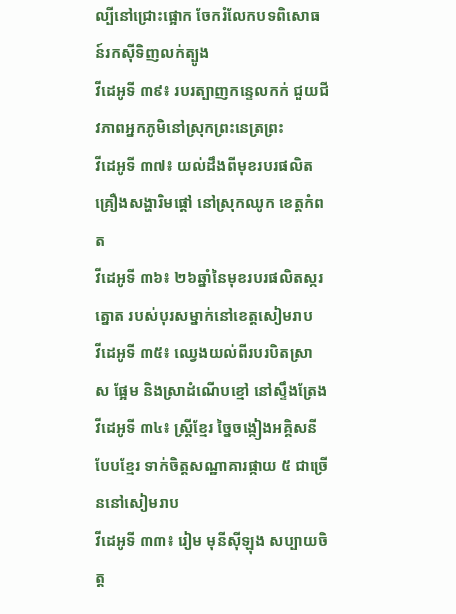ល្បីនៅជ្រោះផ្អោក ចែករំលែកបទពិសោធន៍រកស៊ីទិញលក់ត្បូង
វីដេអូទី ៣៩៖ របរត្បាញកន្ទេលកក់ ជួយជីវភាពអ្នកភូមិនៅស្រុកព្រះនេត្រព្រះ
វីដេអូទី ៣៧៖ យល់ដឹងពីមុខរបរផលិតគ្រឿងសង្ហារិមផ្ដៅ នៅស្រុកឈូក ខេត្តកំពត
វីដេអូទី ៣៦៖ ២៦ឆ្នាំនៃមុខរបរផលិតស្ករត្នោត របស់បុរសម្នាក់នៅខេត្តសៀមរាប
វីដេអូទី ៣៥៖ ឈ្វេងយល់ពីរបរបិតស្រា ស ផ្អែម និងស្រាដំណើបខ្មៅ នៅស្ទឹងត្រែង
វីដេអូទី ៣៤៖ ស្រ្ដីខ្មែរ ច្នៃចង្កៀងអគ្គិសនីបែបខ្មែរ ទាក់ចិត្តសណ្ឋាគារផ្កាយ ៥ ជាច្រើននៅសៀមរាប
វីដេអូទី ៣៣៖ រៀម មុនីស៊ីឡុង សប្បាយចិត្ត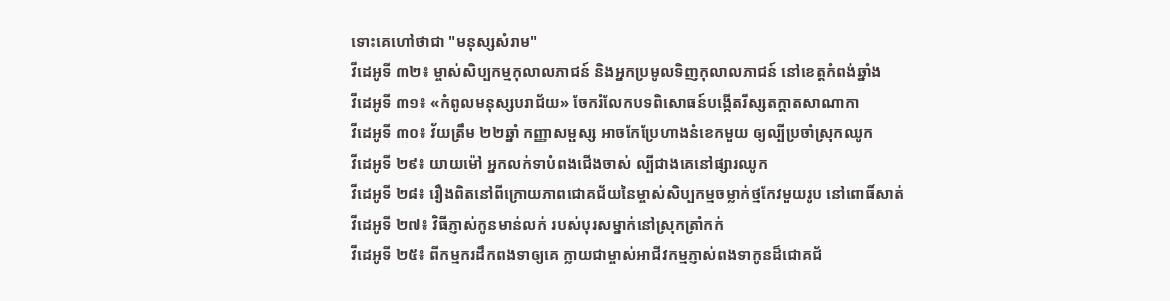ទោះគេហៅថាជា "មនុស្សសំរាម"
វីដេអូទី ៣២៖ ម្ចាស់សិប្បកម្មកុលាលភាជន៍ និងអ្នកប្រមូលទិញកុលាលភាជន៍ នៅខេត្ដកំពង់ឆ្នាំង
វីដេអូទី ៣១៖ «កំពូលមនុស្សបរាជ័យ» ចែករំលែកបទពិសោធន៍បង្កើតរីស្សតក្ដាតសាណាកា
វីដេអូទី ៣០៖ វ័យត្រឹម ២២ឆ្នាំ កញ្ញាសម្ផស្ស អាចកែប្រែហាងនំខេកមួយ ឲ្យល្បីប្រចាំស្រុកឈូក
វីដេអូទី ២៩៖ យាយម៉ៅ អ្នកលក់ទាបំពងជើងចាស់ ល្បីជាងគេនៅផ្សារឈូក
វីដេអូទី ២៨៖ រឿងពិតនៅពីក្រោយភាពជោគជ័យនៃម្ចាស់សិប្បកម្មចម្លាក់ថ្មកែវមួយរូប នៅពោធិ៍សាត់
វីដេអូទី ២៧៖ វិធីភ្ញាស់កូនមាន់លក់ របស់បុរសម្នាក់នៅស្រុកត្រាំកក់
វីដេអូទី ២៥៖ ពីកម្មករដឹកពងទាឲ្យគេ ក្លាយជាម្ចាស់អាជីវកម្មភ្ញាស់ពងទាកូនដ៏ជោគជ័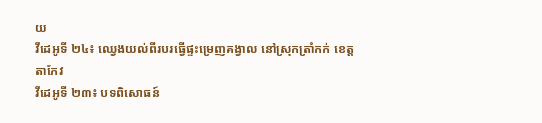យ
វីដេអូទី ២៤៖ ឈ្វេងយល់ពីរបរធ្វើផ្ទះម្រេញគង្វាល នៅស្រុកត្រាំកក់ ខេត្តតាកែវ
វីដេអូទី ២៣៖ បទពិសោធន៍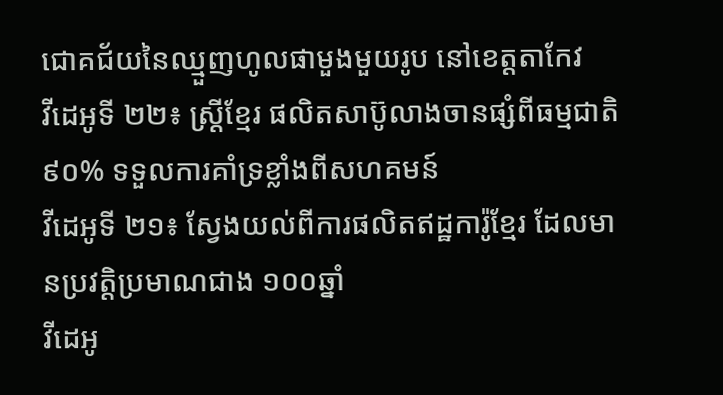ជោគជ័យនៃឈ្មួញហូលផាមួងមួយរូប នៅខេត្តតាកែវ
វីដេអូទី ២២៖ ស្រ្ដីខ្មែរ ផលិតសាប៊ូលាងចានផ្សំពីធម្មជាតិ ៩០% ទទួលការគាំទ្រខ្លាំងពីសហគមន៍
វីដេអូទី ២១៖ ស្វែងយល់ពីការផលិតឥដ្ឋការ៉ូខ្មែរ ដែលមានប្រវត្តិប្រមាណជាង ១០០ឆ្នាំ
វីដេអូ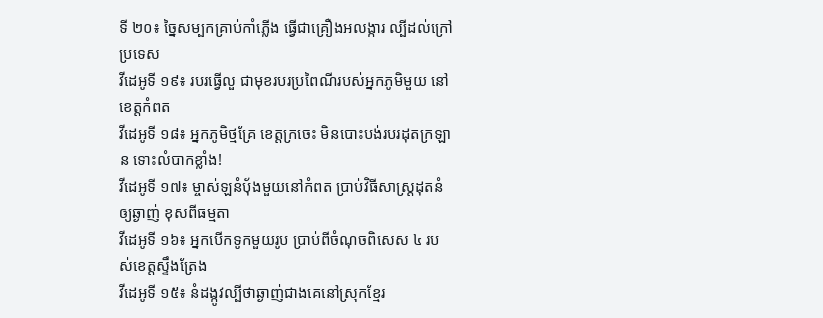ទី ២០៖ ច្នៃសម្បកគ្រាប់កាំភ្លើង ធ្វើជាគ្រឿងអលង្ការ ល្បីដល់ក្រៅប្រទេស
វីដេអូទី ១៩៖ របរធ្វើលួ ជាមុខរបរប្រពៃណីរបស់អ្នកភូមិមួយ នៅខេត្តកំពត
វីដេអូទី ១៨៖ អ្នកភូមិថ្មគ្រែ ខេត្តក្រចេះ មិនបោះបង់របរដុតក្រឡាន ទោះលំបាកខ្លាំង!
វីដេអូទី ១៧៖ ម្ចាស់ឡនំប៉័ងមួយនៅកំពត ប្រាប់វិធីសាស្រ្ដដុតនំឲ្យឆ្ងាញ់ ខុសពីធម្មតា
វីដេអូទី ១៦៖ អ្នកបើកទូកមួយរូប ប្រាប់ពីចំណុចពិសេស ៤ របស់ខេត្តស្ទឹងត្រែង
វីដេអូទី ១៥៖ នំដង្កូវល្បីថាឆ្ងាញ់ជាងគេនៅស្រុកខ្មែរ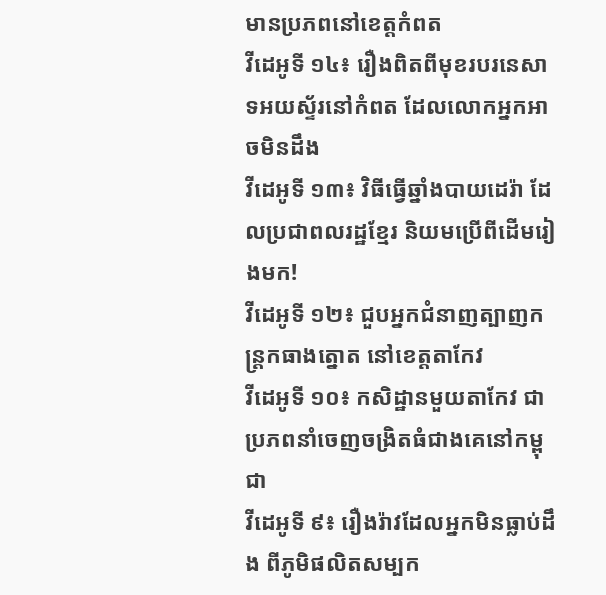មានប្រភពនៅខេត្តកំពត
វីដេអូទី ១៤៖ រឿងពិតពីមុខរបរនេសាទអយស្ទ័រនៅកំពត ដែលលោកអ្នកអាចមិនដឹង
វីដេអូទី ១៣៖ វិធីធ្វើឆ្នាំងបាយដេរ៉ា ដែលប្រជាពលរដ្ឋខ្មែរ និយមប្រើពីដើមរៀងមក!
វីដេអូទី ១២៖ ជួបអ្នកជំនាញត្បាញកន្រ្ដកធាងត្នោត នៅខេត្តតាកែវ
វីដេអូទី ១០៖ កសិដ្ឋានមួយតាកែវ ជាប្រភពនាំចេញចង្រិតធំជាងគេនៅកម្ពុជា
វីដេអូទី ៩៖ រឿងរ៉ាវដែលអ្នកមិនធ្លាប់ដឹង ពីភូមិផលិតសម្បក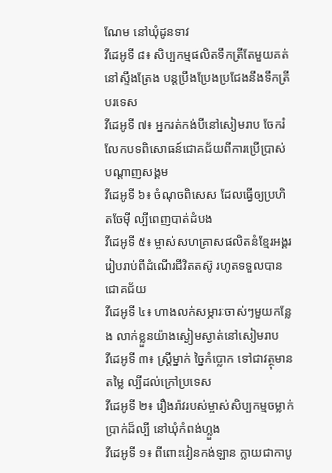ណែម នៅឃុំដូនទាវ
វីដេអូទី ៨៖ សិប្បកម្មផលិតទឹកត្រីតែមួយគត់នៅស្ទឹងត្រែង បន្តប្រឹងប្រែងប្រជែងនឹងទឹកត្រីបរទេស
វីដេអូទី ៧៖ អ្នករត់កង់បីនៅសៀមរាប ចែករំលែកបទពិសោធន៍ជោគជ័យពីការប្រើប្រាស់បណ្ដាញសង្គម
វីដេអូទី ៦៖ ចំណុចពិសេស ដែលធ្វើឲ្យប្រហិតចែម៉ី ល្បីពេញបាត់ដំបង
វីដេអូទី ៥៖ ម្ចាស់សហគ្រាសផលិតនំខ្មែរអង្គរ រៀបរាប់ពីដំណើរជីវិតតស៊ូ រហូតទទួលបានជោគជ័យ
វីដេអូទី ៤៖ ហាងលក់សម្ភារៈចាស់ៗមួយកន្លែង លាក់ខ្លួនយ៉ាងស្ងៀមស្ងាត់នៅសៀមរាប
វីដេអូទី ៣៖ ស្រ្ដីម្នាក់ ច្នៃកំប្លោក ទៅជាវត្ថុមានតម្លៃ ល្បីដល់ក្រៅប្រទេស
វីដេអូទី ២៖ រឿងរ៉ាវរបស់ម្ចាស់សិប្បកម្មចម្លាក់ប្រាក់ដ៏ល្បី នៅឃុំកំពង់ហ្លួង
វីដេអូទី ១៖ ពីពោះវៀនកង់ឡាន ក្លាយជាកាបូ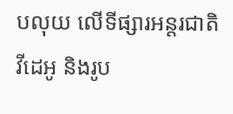បលុយ លើទីផ្សារអន្តរជាតិ
វីដេអូ និងរូប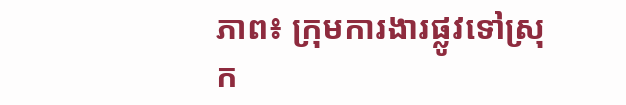ភាព៖ ក្រុមការងារផ្លូវទៅស្រុក